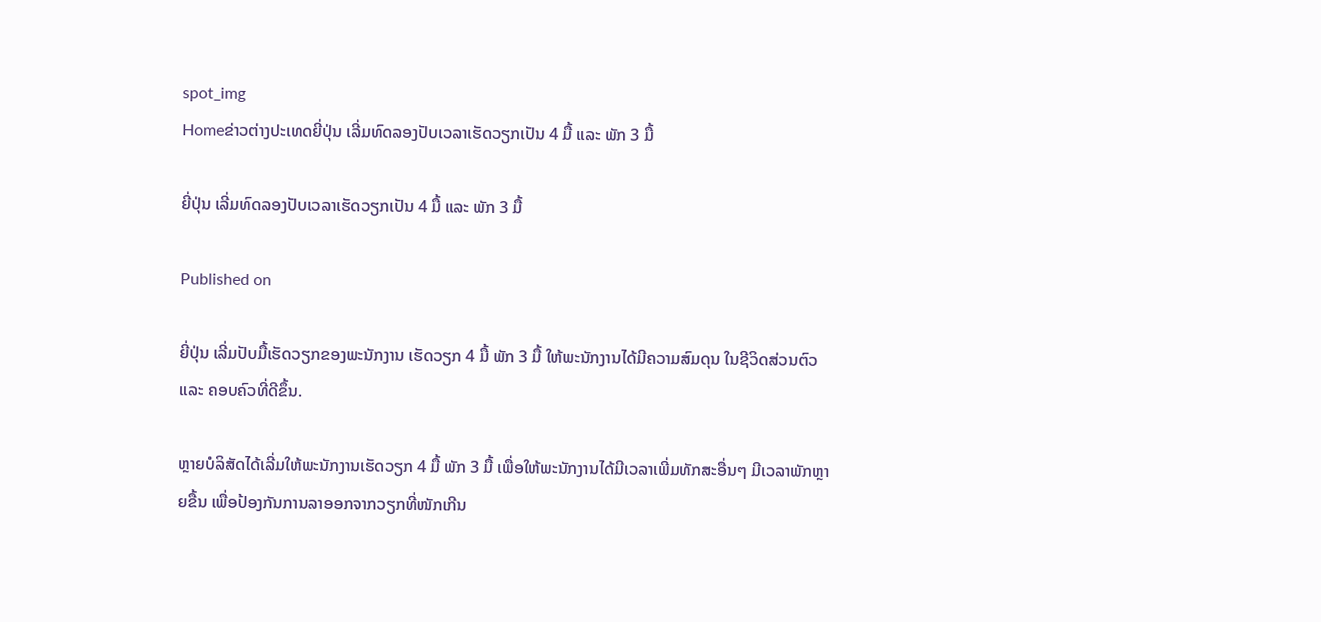spot_img
Homeຂ່າວຕ່າງປະເທດຍີ່ປຸ່ນ ເລີ່ມທົດລອງປັບເວລາເຮັດວຽກເປັນ 4 ມື້ ແລະ ພັກ 3 ມື້

ຍີ່ປຸ່ນ ເລີ່ມທົດລອງປັບເວລາເຮັດວຽກເປັນ 4 ມື້ ແລະ ພັກ 3 ມື້

Published on

ຍີ່ປຸ່ນ ເລີ່ມປັບມື້ເຮັດວຽກຂອງພະນັກງານ ເຮັດວຽກ 4 ມື້ ພັກ 3 ມື້ ໃຫ້ພະນັກງານໄດ້ມີຄວາມສົມດຸນ ໃນຊີວິດສ່ວນຕົວ ແລະ ຄອບຄົວທີ່ດີຂຶ້ນ.

ຫຼາຍບໍລິສັດໄດ້ເລີ່ມໃຫ້ພະນັກງານເຮັດວຽກ 4 ມື້ ພັກ 3 ມື້ ເພື່ອໃຫ້ພະນັກງານໄດ້ມີເວລາເພີ່ມທັກສະອື່ນໆ ມີເວລາພັກຫຼາຍຂື້ນ ເພື່ອປ້ອງກັນການລາອອກຈາກວຽກທີ່ໜັກເກີນ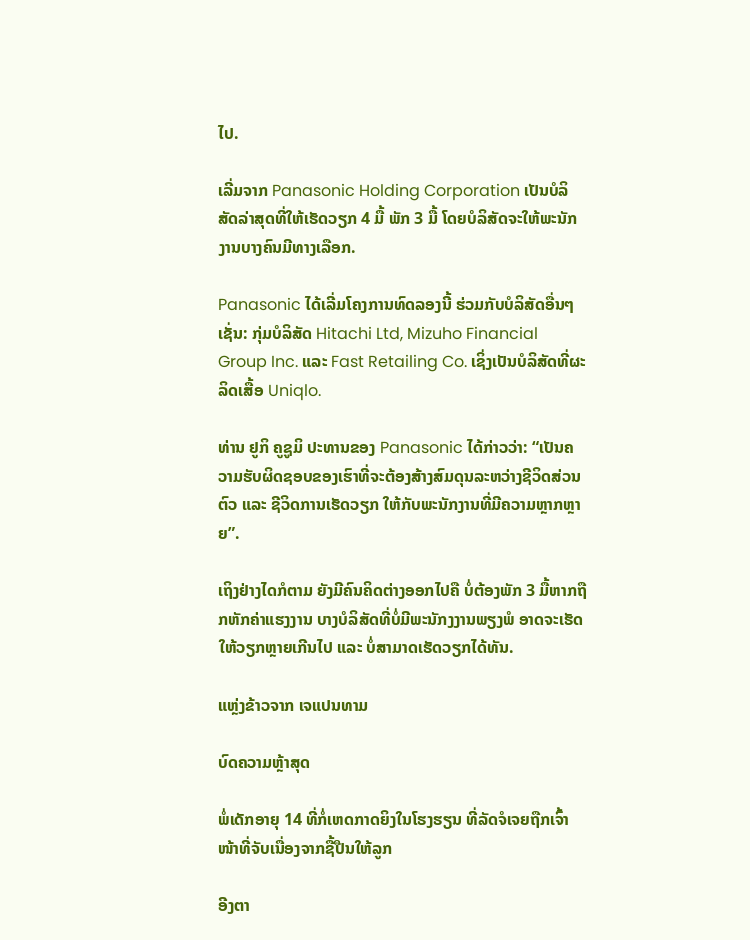ໄປ.

ເລີ່ມຈາກ Panasonic Holding Corporation ເປັນບໍລິສັດລ່າສຸດທີ່ໃຫ້ເຮັດວຽກ 4 ມື້ ພັກ 3 ມື້ ໂດຍບໍລິສັດຈະໃຫ້ພະນັກງານບາງຄົນມີທາງເລືອກ.

Panasonic ໄດ້ເລີ່ມໂຄງການທົດລອງນີ້ ຮ່ວມກັບບໍລິສັດອື່ນໆເຊັ່ນ: ກຸ່ມບໍລິສັດ Hitachi Ltd, Mizuho Financial Group Inc. ແລະ Fast Retailing Co. ເຊິ່ງເປັນບໍລິສັດທີ່ຜະລິດເສື້ອ Uniqlo.

ທ່ານ ຢູກິ ຄູຊູມິ ປະທານຂອງ Panasonic ໄດ້ກ່າວວ່າ: “ເປັນຄວາມຮັບຜິດຊອບຂອງເຮົາທີ່ຈະຕ້ອງສ້າງສົມດຸນລະຫວ່າງຊີວິດສ່ວນຕົວ ແລະ ຊີວິດການເຮັດວຽກ ໃຫ້ກັບພະນັກງານທີ່ມີຄວາມຫຼາກຫຼາຍ”.

ເຖິງຢ່າງໄດກໍຕາມ ຍັງມີຄົນຄິດຕ່າງອອກໄປຄື ບໍ່ຕ້ອງພັກ 3 ມື້ຫາກຖືກຫັກຄ່າແຮງງານ ບາງບໍລິສັດທີ່ບໍ່ມີພະນັກງງານພຽງພໍ ອາດຈະເຮັດໃຫ້ວຽກຫຼາຍເກີນໄປ ແລະ ບໍ່ສາມາດເຮັດວຽກໄດ້ທັນ.

ແຫຼ່ງຂ້າວຈາກ ເຈແປນທາມ

ບົດຄວາມຫຼ້າສຸດ

ພໍ່ເດັກອາຍຸ 14 ທີ່ກໍ່ເຫດກາດຍິງໃນໂຮງຮຽນ ທີ່ລັດຈໍເຈຍຖືກເຈົ້າໜ້າທີ່ຈັບເນື່ອງຈາກຊື້ປືນໃຫ້ລູກ

ອີງຕາ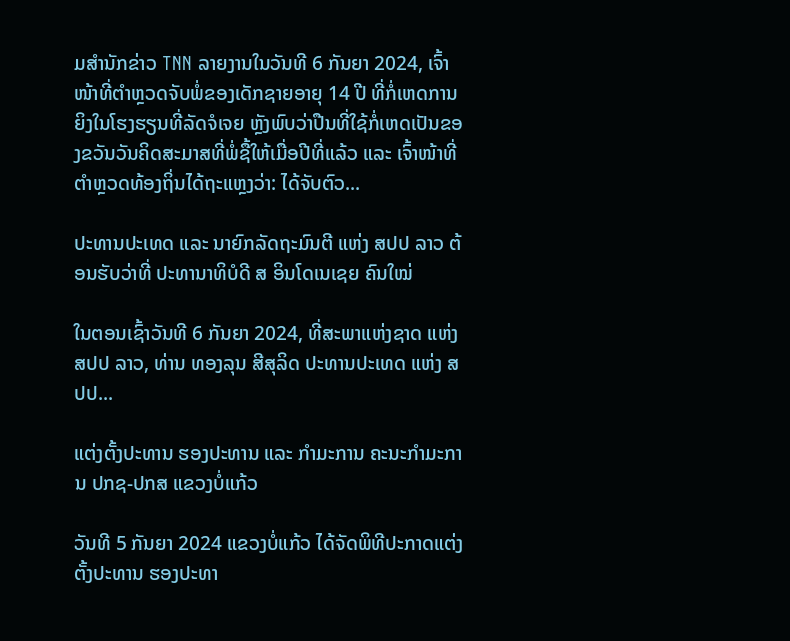ມສຳນັກຂ່າວ TNN ລາຍງານໃນວັນທີ 6 ກັນຍາ 2024, ເຈົ້າໜ້າທີ່ຕຳຫຼວດຈັບພໍ່ຂອງເດັກຊາຍອາຍຸ 14 ປີ ທີ່ກໍ່ເຫດການຍິງໃນໂຮງຮຽນທີ່ລັດຈໍເຈຍ ຫຼັງພົບວ່າປືນທີ່ໃຊ້ກໍ່ເຫດເປັນຂອງຂວັນວັນຄິດສະມາສທີ່ພໍ່ຊື້ໃຫ້ເມື່ອປີທີ່ແລ້ວ ແລະ ເຈົ້າໜ້າທີ່ຕຳຫຼວດທ້ອງຖິ່ນໄດ້ຖະແຫຼງວ່າ: ໄດ້ຈັບຕົວ...

ປະທານປະເທດ ແລະ ນາຍົກລັດຖະມົນຕີ ແຫ່ງ ສປປ ລາວ ຕ້ອນຮັບວ່າທີ່ ປະທານາທິບໍດີ ສ ອິນໂດເນເຊຍ ຄົນໃໝ່

ໃນຕອນເຊົ້າວັນທີ 6 ກັນຍາ 2024, ທີ່ສະພາແຫ່ງຊາດ ແຫ່ງ ສປປ ລາວ, ທ່ານ ທອງລຸນ ສີສຸລິດ ປະທານປະເທດ ແຫ່ງ ສປປ...

ແຕ່ງຕັ້ງປະທານ ຮອງປະທານ ແລະ ກຳມະການ ຄະນະກຳມະການ ປກຊ-ປກສ ແຂວງບໍ່ແກ້ວ

ວັນທີ 5 ກັນຍາ 2024 ແຂວງບໍ່ແກ້ວ ໄດ້ຈັດພິທີປະກາດແຕ່ງຕັ້ງປະທານ ຮອງປະທາ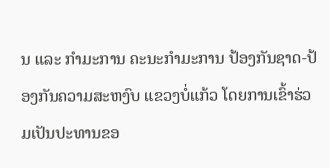ນ ແລະ ກຳມະການ ຄະນະກຳມະການ ປ້ອງກັນຊາດ-ປ້ອງກັນຄວາມສະຫງົບ ແຂວງບໍ່ແກ້ວ ໂດຍການເຂົ້າຮ່ວມເປັນປະທານຂອ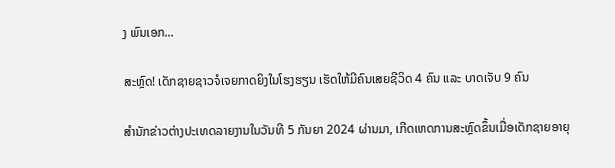ງ ພົນເອກ...

ສະຫຼົດ! ເດັກຊາຍຊາວຈໍເຈຍກາດຍິງໃນໂຮງຮຽນ ເຮັດໃຫ້ມີຄົນເສຍຊີວິດ 4 ຄົນ ແລະ ບາດເຈັບ 9 ຄົນ

ສຳນັກຂ່າວຕ່າງປະເທດລາຍງານໃນວັນທີ 5 ກັນຍາ 2024 ຜ່ານມາ, ເກີດເຫດການສະຫຼົດຂຶ້ນເມື່ອເດັກຊາຍອາຍຸ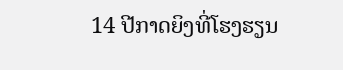14 ປີກາດຍິງທີ່ໂຮງຮຽນ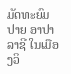ມັດທະຍົມປາຍ ອາປາລາຊີ ໃນເມືອງວິ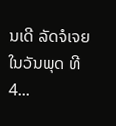ນເດີ ລັດຈໍເຈຍ ໃນວັນພຸດ ທີ 4...